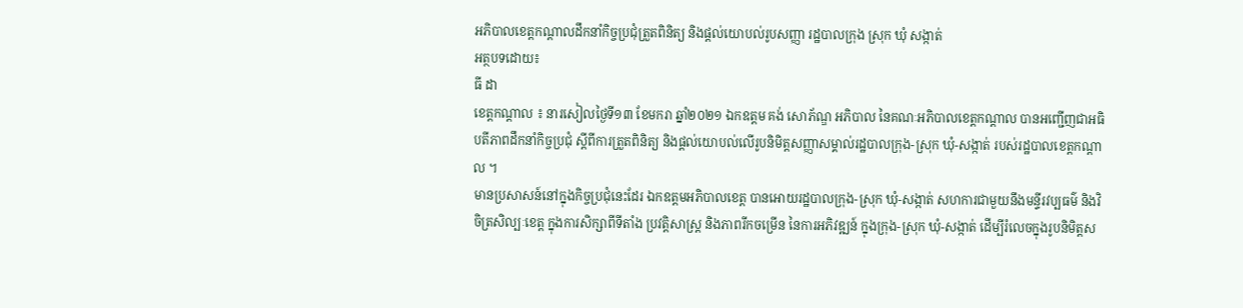អភិបាលខេត្តកណ្តាលដឹកនាំកិច្ចប្រជុំត្រួតពិនិត្យ និងផ្តល់យោបល់រូបសញ្ញា រដ្ឋបាលក្រុង ស្រុក ឃុំ សង្កាត់
អត្ថបទដោយ៖
ធី ដា
ខេត្តកណ្តាល ៖ នារសៀលថ្ងៃទី១៣ ខែមករា ឆ្នាំ២០២១ ឯកឧត្ដម គង់ សោភ័ណ្ឌ អភិបាល នៃគណៈអភិបាលខេត្តកណ្តាល បានអញ្ជើញជាអធិបតីភាពដឹកនាំកិច្ចប្រជុំ ស្ដីពីការត្រួតពិនិត្យ និងផ្ដល់យោបល់លើរូបនិមិត្តសញ្ញាសម្គាល់រដ្ឋបាលក្រុង-ស្រុក ឃុំ-សង្កាត់ របស់រដ្ឋបាលខេត្តកណ្ដាល ។
មានប្រសាសន៍នៅក្នុងកិច្ចប្រជុំនេះដែរ ឯកឧត្ដមអភិបាលខេត្ត បានអោយរដ្ឋបាលក្រុង-ស្រុក ឃុំ-សង្កាត់ សហការជាមួយនឹងមន្ទីរវប្បធម៌ និងវិចិត្រសិល្បៈខេត្ត ក្នុងការសិក្សាពីទីតាំង ប្រវត្តិសាស្ត្រ និងភាពរីកចម្រើន នៃការអភិវឌ្ឍន៍ ក្នុងក្រុង-ស្រុក ឃុំ-សង្កាត់ ដើម្បីរំលេចក្នុងរូបនិមិត្តស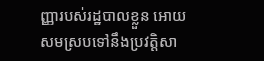ញ្ញារបស់រដ្ឋបាលខ្លួន អោយសមស្របទៅនឹងប្រវត្ដិសា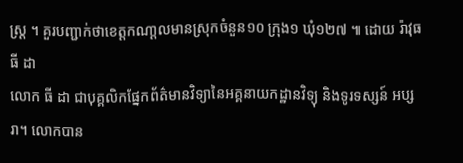ស្រ្ត ។ គួរបញ្ជាក់ថាខេត្តកណា្តលមានស្រុកចំនួន១០ ក្រុង១ ឃុំ១២៧ ៕ ដោយ រ៉ាវុធ
ធី ដា
លោក ធី ដា ជាបុគ្គលិកផ្នែកព័ត៌មានវិទ្យានៃអគ្គនាយកដ្ឋានវិទ្យុ និងទូរទស្សន៍ អប្សរា។ លោកបាន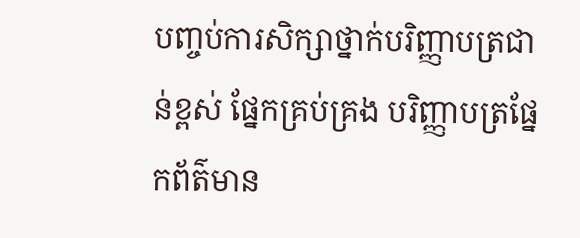បញ្ចប់ការសិក្សាថ្នាក់បរិញ្ញាបត្រជាន់ខ្ពស់ ផ្នែកគ្រប់គ្រង បរិញ្ញាបត្រផ្នែកព័ត៌មាន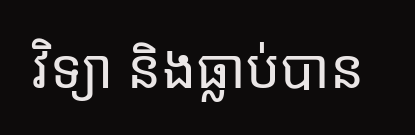វិទ្យា និងធ្លាប់បាន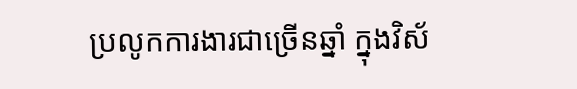ប្រលូកការងារជាច្រើនឆ្នាំ ក្នុងវិស័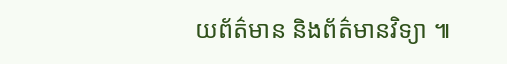យព័ត៌មាន និងព័ត៌មានវិទ្យា ៕